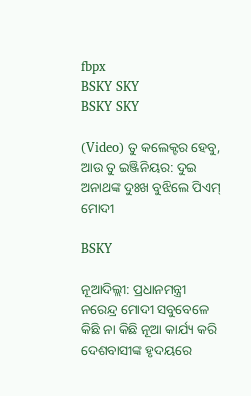fbpx
BSKY SKY
BSKY SKY

(Video) ତୁ କଲେକ୍ଟର ହେବୁ, ଆଉ ତୁ ଇଞ୍ଜିନିୟର: ଦୁଇ ଅନାଥଙ୍କ ଦୁଃଖ ବୁଝିଲେ ପିଏମ୍ ମୋଦୀ

BSKY

ନୂଆଦିଲ୍ଲୀ: ପ୍ରଧାନମନ୍ତ୍ରୀ ନରେନ୍ଦ୍ର ମୋଦୀ ସବୁବେଳେ କିଛି ନା କିଛି ନୂଆ କାର୍ଯ୍ୟ କରି ଦେଶବାସୀଙ୍କ ହୃଦୟରେ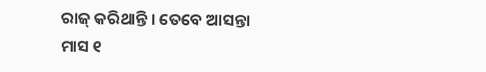ରାଜ୍ କରିଥାନ୍ତି । ତେବେ ଆସନ୍ତା ମାସ ୧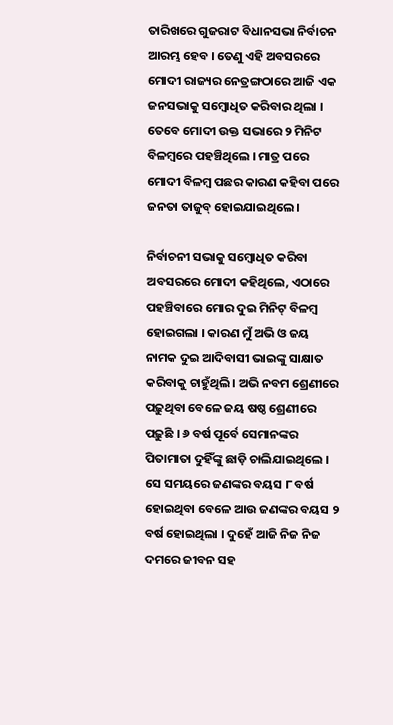ତାରିଖରେ ଗୁଜରାଟ ବିଧାନସଭା ନିର୍ବାଚନ ଆରମ୍ଭ ହେବ । ତେଣୁ ଏହି ଅବସରରେ ମୋଦୀ ରାଜ୍ୟର ନେତ୍ରଙ୍ଗଠାରେ ଆଜି ଏକ ଜନସଭାକୁ ସମ୍ବୋଧିତ କରିବାର ଥିଲା । ତେବେ ମୋଦୀ ଉକ୍ତ ସଭାରେ ୨ ମିନିଟ ବିଳମ୍ବରେ ପହଞ୍ଚିଥିଲେ । ମାତ୍ର ପରେ ମୋଦୀ ବିଳମ୍ବ ପଛର କାରଣ କହିବା ପରେ ଜନତା ତାଜୁବ୍ ହୋଇଯାଇଥିଲେ ।

ନିର୍ବାଚନୀ ସଭାକୁ ସମ୍ବୋଧିତ କରିବା ଅବସରରେ ମୋଦୀ କହିଥିଲେ, ଏଠାରେ ପହଞ୍ଚିବାରେ ମୋର ଦୁଇ ମିନିଟ୍ ବିଳମ୍ବ ହୋଇଗଲା । କାରଣ ମୁଁ ଅଭି ଓ ଜୟ ନାମକ ଦୁଇ ଆଦିବାସୀ ଭାଇଙ୍କୁ ସାକ୍ଷାତ କରିବାକୁ ଚାହୁଁଥିଲି । ଅଭି ନବମ ଶ୍ରେଣୀରେ ପଢ଼ୁଥିବା ବେଳେ ଜୟ ଷଷ୍ଠ ଶ୍ରେଣୀରେ ପଢ଼ୁଛି । ୬ ବର୍ଷ ପୂର୍ବେ ସେମାନଙ୍କର ପିତାମାତା ଦୁହିଁଙ୍କୁ ଛାଡ଼ି ଚାଲିଯାଇଥିଲେ । ସେ ସମୟରେ ଜଣଙ୍କର ବୟସ ୮ ବର୍ଷ ହୋଇଥିବା ବେଳେ ଆଉ ଜଣଙ୍କର ବୟସ ୨ ବର୍ଷ ହୋଇଥିଲା । ଦୁହେଁ ଆଜି ନିଜ ନିଜ ଦମରେ ଜୀବନ ସହ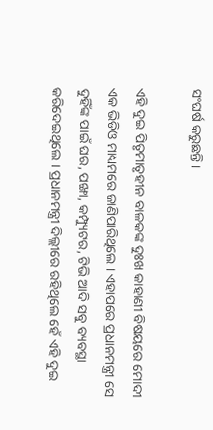ସଂଘର୍ଷ କରୁଛନ୍ତି ।

ଏହି ଦୁଇ ପିତୃମାତୃହୀନ ବାଳକଙ୍କ ଦୁଃଖ କାହାଣୀ ବିଷୟରେ ମୋଦୀ ଏକ ଭିଡିଓ ମାଧ୍ୟମରେ ଜାଣିପାରିଥିଲେ । ଏହାପରେ ପ୍ରଧାନମନ୍ତ୍ରୀ ସେ ଦୁହିଁଙ୍କ ପାଇଁ ଘର, ପଙ୍ଖା, କମ୍ପ୍ୟୁଟର, ଟିଭି ଆଦି ସବୁ ବ୍ୟବସ୍ଥା କରିଦେଇଥିଲେ । ପ୍ରଧାନମନ୍ତ୍ରୀ ଦିଲ୍ଲୀରେ ରହିଥିଲେ ହେଁ ଏହି ଦୁଇ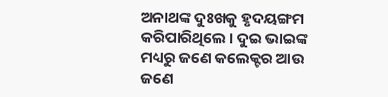ଅନାଥଙ୍କ ଦୁଃଖକୁ ହୃଦୟଙ୍ଗମ କରିପାରିଥିଲେ । ଦୁଇ ଭାଇଙ୍କ ମଧ୍ୟରୁ ଜଣେ କଲେକ୍ଟର ଆଉ ଜଣେ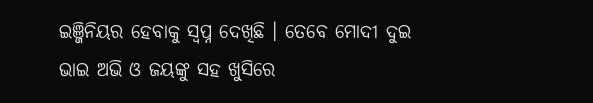ଇଞ୍ଜିନିୟର ହେବାକୁ ସ୍ୱପ୍ନ ଦେଖିଛି । ତେବେ ମୋଦୀ ଦୁଇ ଭାଇ ଅଭି ଓ ଜୟଙ୍କୁ ସହ ଖୁସିରେ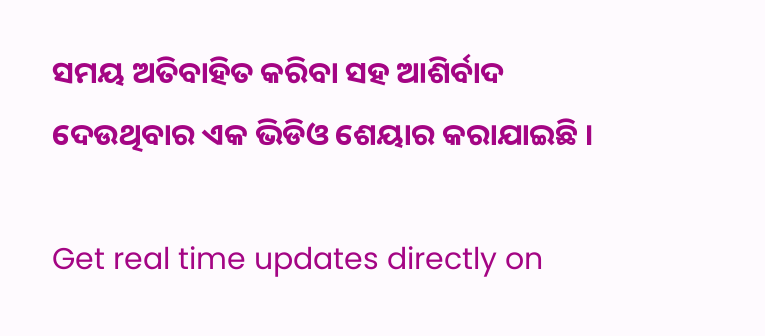ସମୟ ଅତିବାହିତ କରିବା ସହ ଆଶିର୍ବାଦ ଦେଉଥିବାର ଏକ ଭିଡିଓ ଶେୟାର କରାଯାଇଛି ।

Get real time updates directly on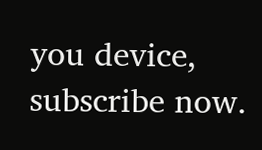you device, subscribe now.